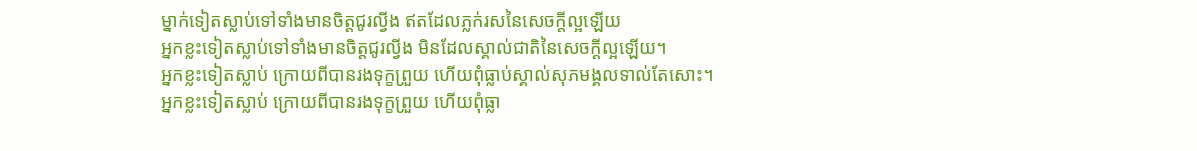ម្នាក់ទៀតស្លាប់ទៅទាំងមានចិត្តជូរល្វីង ឥតដែលភ្លក់រសនៃសេចក្ដីល្អឡើយ
អ្នកខ្លះទៀតស្លាប់ទៅទាំងមានចិត្តជូរល្វីង មិនដែលស្គាល់ជាតិនៃសេចក្ដីល្អឡើយ។
អ្នកខ្លះទៀតស្លាប់ ក្រោយពីបានរងទុក្ខព្រួយ ហើយពុំធ្លាប់ស្គាល់សុភមង្គលទាល់តែសោះ។
អ្នកខ្លះទៀតស្លាប់ ក្រោយពីបានរងទុក្ខព្រួយ ហើយពុំធ្លា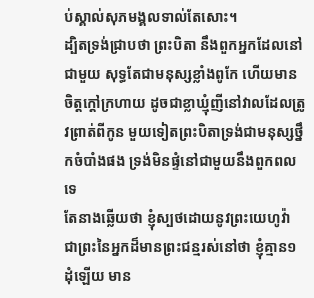ប់ស្គាល់សុភមង្គលទាល់តែសោះ។
ដ្បិតទ្រង់ជ្រាបថា ព្រះបិតា នឹងពួកអ្នកដែលនៅជាមួយ សុទ្ធតែជាមនុស្សខ្លាំងពូកែ ហើយមានចិត្តក្តៅក្រហាយ ដូចជាខ្លាឃ្មុំញីនៅវាលដែលត្រូវព្រាត់ពីកូន មួយទៀតព្រះបិតាទ្រង់ជាមនុស្សថ្នឹកចំបាំងផង ទ្រង់មិនផ្ទំនៅជាមួយនឹងពួកពលទេ
តែនាងឆ្លើយថា ខ្ញុំស្បថដោយនូវព្រះយេហូវ៉ា ជាព្រះនៃអ្នកដ៏មានព្រះជន្មរស់នៅថា ខ្ញុំគ្មាន១ដុំឡើយ មាន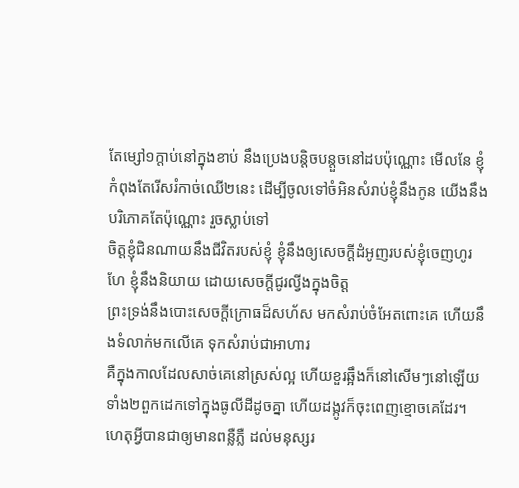តែម្សៅ១ក្តាប់នៅក្នុងខាប់ នឹងប្រេងបន្តិចបន្តួចនៅដបប៉ុណ្ណោះ មើលនែ ខ្ញុំកំពុងតែរើសរំកាច់ឈើ២នេះ ដើម្បីចូលទៅចំអិនសំរាប់ខ្ញុំនឹងកូន យើងនឹងបរិភោគតែប៉ុណ្ណោះ រួចស្លាប់ទៅ
ចិត្តខ្ញុំជិនណាយនឹងជីវិតរបស់ខ្ញុំ ខ្ញុំនឹងឲ្យសេចក្ដីដំអូញរបស់ខ្ញុំចេញហូរហែ ខ្ញុំនឹងនិយាយ ដោយសេចក្ដីជូរល្វីងក្នុងចិត្ត
ព្រះទ្រង់នឹងបោះសេចក្ដីក្រោធដ៏សហ័ស មកសំរាប់ចំអែតពោះគេ ហើយនឹងទំលាក់មកលើគេ ទុកសំរាប់ជាអាហារ
គឺក្នុងកាលដែលសាច់គេនៅស្រស់ល្អ ហើយខួរឆ្អឹងក៏នៅសើមៗនៅឡើយ
ទាំង២ពួកដេកទៅក្នុងធូលីដីដូចគ្នា ហើយដង្កូវក៏ចុះពេញខ្មោចគេដែរ។
ហេតុអ្វីបានជាឲ្យមានពន្លឺភ្លឺ ដល់មនុស្សរ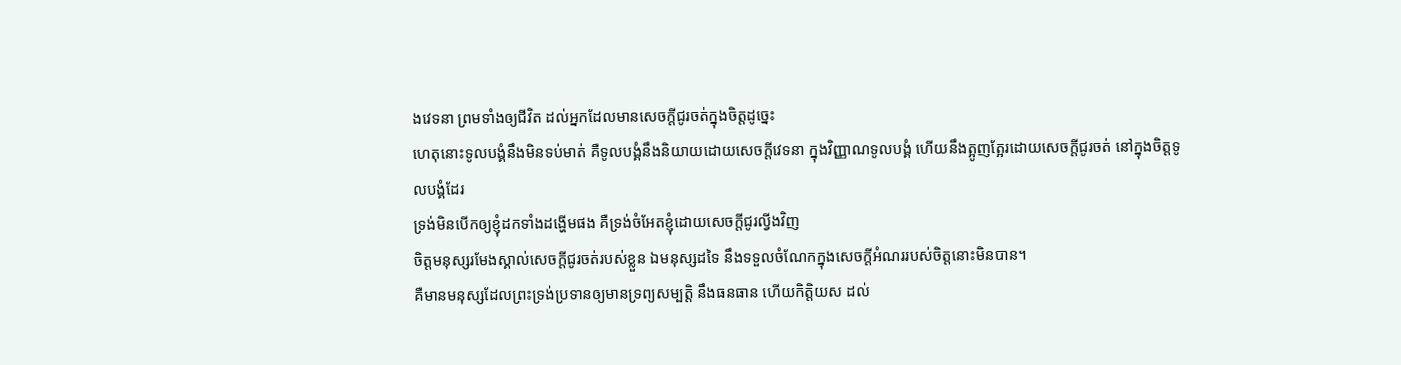ងវេទនា ព្រមទាំងឲ្យជីវិត ដល់អ្នកដែលមានសេចក្ដីជូរចត់ក្នុងចិត្តដូច្នេះ
ហេតុនោះទូលបង្គំនឹងមិនទប់មាត់ គឺទូលបង្គំនឹងនិយាយដោយសេចក្ដីវេទនា ក្នុងវិញ្ញាណទូលបង្គំ ហើយនឹងត្អូញត្អែរដោយសេចក្ដីជូរចត់ នៅក្នុងចិត្តទូលបង្គំដែរ
ទ្រង់មិនបើកឲ្យខ្ញុំដកទាំងដង្ហើមផង គឺទ្រង់ចំអែតខ្ញុំដោយសេចក្ដីជូរល្វីងវិញ
ចិត្តមនុស្សរមែងស្គាល់សេចក្ដីជូរចត់របស់ខ្លួន ឯមនុស្សដទៃ នឹងទទួលចំណែកក្នុងសេចក្ដីអំណររបស់ចិត្តនោះមិនបាន។
គឺមានមនុស្សដែលព្រះទ្រង់ប្រទានឲ្យមានទ្រព្យសម្បត្តិ នឹងធនធាន ហើយកិត្តិយស ដល់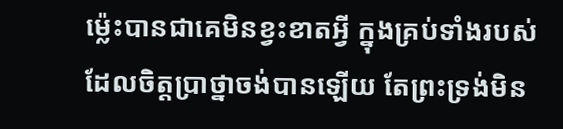ម៉្លេះបានជាគេមិនខ្វះខាតអ្វី ក្នុងគ្រប់ទាំងរបស់ដែលចិត្តប្រាថ្នាចង់បានឡើយ តែព្រះទ្រង់មិន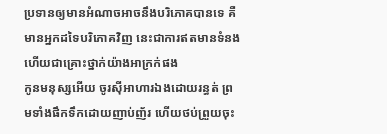ប្រទានឲ្យមានអំណាចអាចនឹងបរិភោគបានទេ គឺមានអ្នកដទៃបរិភោគវិញ នេះជាការឥតមានទំនង ហើយជាគ្រោះថ្នាក់យ៉ាងអាក្រក់ផង
កូនមនុស្សអើយ ចូរស៊ីអាហារឯងដោយរន្ធត់ ព្រមទាំងផឹកទឹកដោយញាប់ញ័រ ហើយថប់ព្រួយចុះ